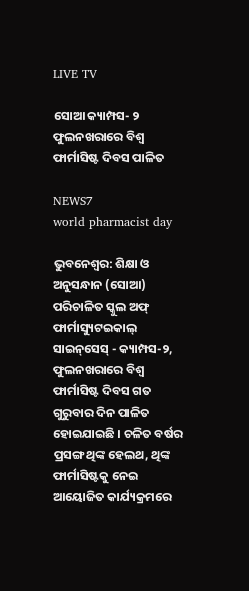LIVE TV

ସୋଆ କ୍ୟାମ୍ପସ- ୨ ଫୁଲନଖରାରେ ବିଶ୍ୱ ଫାର୍ମାସିଷ୍ଟ ଦିବସ ପାଳିତ

NEWS7
world pharmacist day

ଭୁବନେଶ୍ୱର: ଶିକ୍ଷା ଓ ଅନୁସନ୍ଧାନ (ସୋଆ) ପରିଚାଳିତ ସ୍କୁଲ ଅଫ୍ ଫାର୍ମାସ୍ୟୁଟଇକାଲ୍ ସାଇନ୍‌ସେସ୍ - କ୍ୟାମ୍ପସ-୨, ଫୁଲନଖରାରେ ବିଶ୍ୱ ଫାର୍ମାସିଷ୍ଟ ଦିବସ ଗତ ଗୁରୁବାର ଦିନ ପାଳିତ ହୋଇଯାଇଛି । ଚଳିତ ବର୍ଷର ପ୍ରସଙ୍ଗ ଥିଙ୍କ ହେଲଥ, ଥିଙ୍କ ଫାର୍ମାସିଷ୍ଟକୁ ନେଇ ଆୟୋଜିତ କାର୍ଯ୍ୟକ୍ରମରେ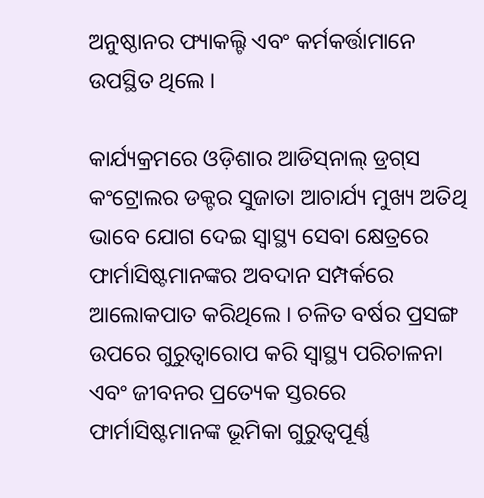ଅନୁଷ୍ଠାନର ଫ୍ୟାକଲ୍ଟି ଏବଂ କର୍ମକର୍ତ୍ତାମାନେ ଉପସ୍ଥିତ ଥିଲେ ।

କାର୍ଯ୍ୟକ୍ରମରେ ଓଡ଼ିଶାର ଆଡିସ୍‌ନାଲ୍ ଡ୍ରଗ୍‌ସ କଂଟ୍ରୋଲର ଡକ୍ଟର ସୁଜାତା ଆଚାର୍ଯ୍ୟ ମୁଖ୍ୟ ଅତିଥି ଭାବେ ଯୋଗ ଦେଇ ସ୍ୱାସ୍ଥ୍ୟ ସେବା କ୍ଷେତ୍ରରେ ଫାର୍ମାସିଷ୍ଟମାନଙ୍କର ଅବଦାନ ସମ୍ପର୍କରେ ଆଲୋକପାତ କରିଥିଲେ । ଚଳିତ ବର୍ଷର ପ୍ରସଙ୍ଗ ଉପରେ ଗୁରୁତ୍ୱାରୋପ କରି ସ୍ୱାସ୍ଥ୍ୟ ପରିଚାଳନା ଏବଂ ଜୀବନର ପ୍ରତ୍ୟେକ ସ୍ତରରେ ଫାର୍ମାସିଷ୍ଟମାନଙ୍କ ଭୂମିକା ଗୁରୁତ୍ୱପୂର୍ଣ୍ଣ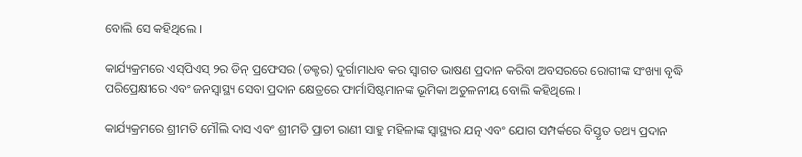ବୋଲି ସେ କହିଥିଲେ ।

କାର୍ଯ୍ୟକ୍ରମରେ ଏସ୍‌ପିଏସ୍ ୨ର ଡିନ୍ ପ୍ରଫେସର (ଡକ୍ଟର) ଦୁର୍ଗାମାଧବ କର ସ୍ୱାଗତ ଭାଷଣ ପ୍ରଦାନ କରିବା ଅବସରରେ ରୋଗୀଙ୍କ ସଂଖ୍ୟା ବୃଦ୍ଧି ପରିପ୍ରେକ୍ଷୀରେ ଏବଂ ଜନସ୍ୱାସ୍ଥ୍ୟ ସେବା ପ୍ରଦାନ କ୍ଷେତ୍ରରେ ଫାର୍ମାସିଷ୍ଟମାନଙ୍କ ଭୂମିକା ଅତୁଳନୀୟ ବୋଲି କହିଥିଲେ ।

କାର୍ଯ୍ୟକ୍ରମରେ ଶ୍ରୀମତି ମୌଲି ଦାସ ଏବଂ ଶ୍ରୀମତି ପ୍ରାଚୀ ରାଣୀ ସାହୁ ମହିଳାଙ୍କ ସ୍ୱାସ୍ଥ୍ୟର ଯତ୍ନ ଏବଂ ଯୋଗ ସମ୍ପର୍କରେ ବିସ୍ତୃତ ତଥ୍ୟ ପ୍ରଦାନ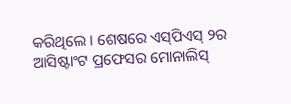କରିଥିଲେ । ଶେଷରେ ଏସ୍‌ପିଏସ୍ ୨ର ଆସିଷ୍ଟାଂଟ ପ୍ରଫେସର ମୋନାଲିସ୍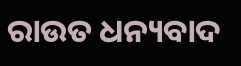ରାଉତ ଧନ୍ୟବାଦ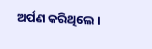ଅର୍ପଣ କରିଥିଲେ ।